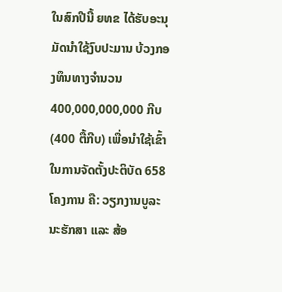ໃນສົກປີນີ້ ຍທຂ ໄດ້ຮັບອະນຸມັດນໍາໃຊ້ງົບປະມານ ບ້ວງກອງທຶນທາງຈໍານວນ 400,000,000,000 ກີບ (400 ຕື້ກີບ) ເພື່ອນໍາໃຊ້ເຂົ້າໃນການຈັດຕັ້ງປະຕິບັດ 658 ໂຄງການ ຄື: ວຽກງານບູລະນະຮັກສາ ແລະ ສ້ອ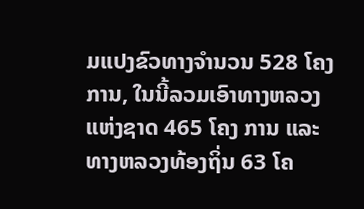ມແປງຂົວທາງຈໍານວນ 528 ໂຄງການ, ໃນນີ້ລວມເອົາທາງຫລວງແຫ່ງຊາດ 465 ໂຄງ ການ ແລະ ທາງຫລວງທ້ອງຖິ່ນ 63 ໂຄ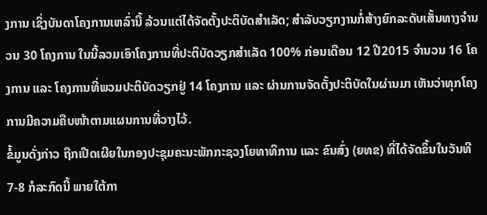ງການ ເຊິ່ງບັນດາໂຄງການເຫລົ່ານີ້ ລ້ວນແຕ່ໄດ້ຈັດຕັ້ງປະຕິບັດສໍາເລັດ; ສໍາລັບວຽກງານກໍ່ສ້າງຍົກລະດັບເສັ້ນທາງຈໍານວນ 30 ໂຄງການ ໃນນີ້ລວມເອົາໂຄງການທີ່ປະຕິບັດວຽກສໍາເລັດ 100% ກ່ອນເດືອນ 12 ປີ2015 ຈໍານວນ 16 ໂຄງການ ແລະ ໂຄງການທີ່ພວມປະຕິບັດວຽກຢູ່ 14 ໂຄງການ ແລະ ຜ່ານການຈັດຕັ້ງປະຕິບັດໃນຜ່ານມາ ເຫັນວ່າທຸກໂຄງການມີຄວາມຄືບໜ້າຕາມແຜນການທີ່ວາງໄວ້.
ຂໍ້ມູນດັ່ງກ່າວ ຖືກເປີດເຜີຍໃນກອງປະຊຸມຄະນະພັກກະຊວງໂຍທາທິການ ແລະ ຂົນສົ່ງ (ຍທຂ) ທີ່ໄດ້ຈັດຂຶ້ນໃນວັນທີ 7-8 ກໍລະກົດນີ້ ພາຍໃຕ້ກາ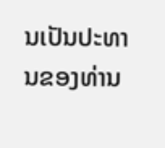ນເປັນປະທານຂອງທ່ານ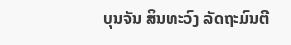ບຸນຈັນ ສິນທະວົງ ລັດຖະມົນຕີ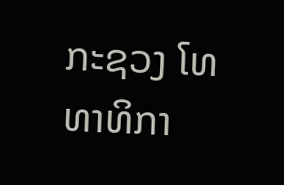ກະຊວງ ໂທທາທິກາ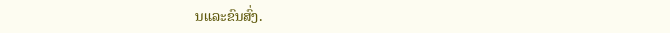ນແລະຂົນສົ່ງ.